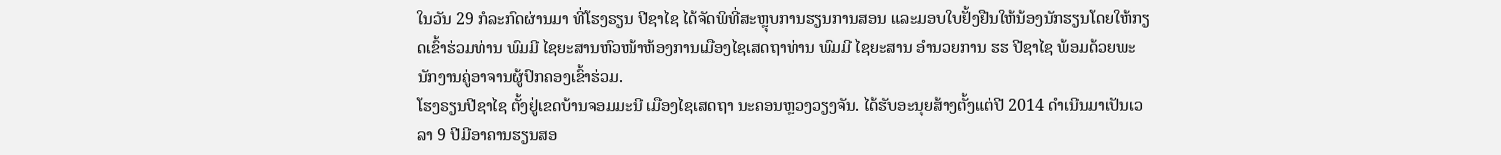ໃນວັນ 29 ກໍລະກົດຜ່ານມາ ທີ່ໂຮງຣຽນ ປີຊາໄຊ ໄດ້ຈັດພິທີ່ສະຫຼຸບການຮຽນການສອນ ແລະມອບໃບຢັ້ງຢືນໃຫ້ນ້ອງນັກຮຽນໂດຍໃຫ້ກຽດເຂົ້າຮ່ວມທ່ານ ພົມມີ ໄຊຍະສານຫົວໜ້າຫ້ອງການເມືອງໄຊເສດຖາທ່ານ ພົມມີ ໄຊຍະສານ ອຳນວຍການ ຮຮ ປີຊາໄຊ ພ້ອມດ້ວຍພະນັກງານຄູ່ອາຈານຜູ້ປົກຄອງເຂົ້າຮ່ວມ.
ໂຮງຣຽນປີຊາໄຊ ຕັ້ງຢູ່ເຂດບ້ານຈອມມະນີ ເມືອງໄຊເສດຖາ ນະຄອນຫຼວງວຽງຈັນ. ໄດ້ຮັບອະນຸຍສ້າງຕັ້ງແຕ່ປີ 2014 ດຳເນີນມາເປັນເວລາ 9 ປີມີອາຄານຮຽນສອ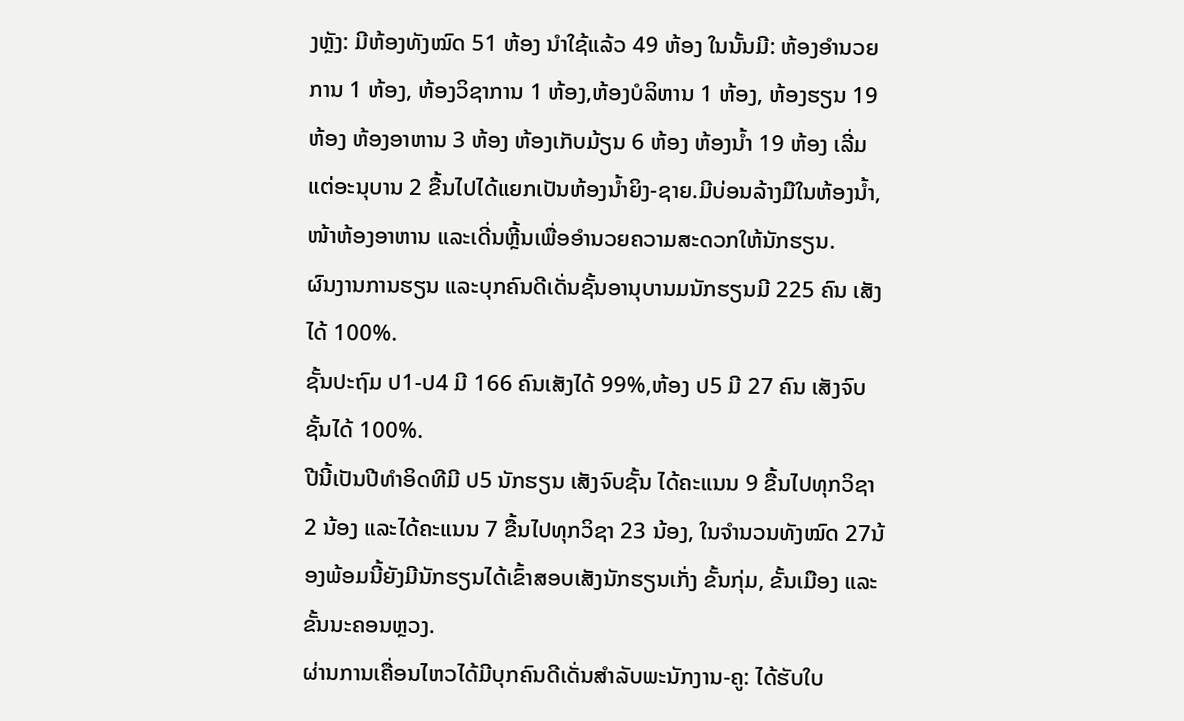ງຫຼັງ: ມີຫ້ອງທັງໝົດ 51 ຫ້ອງ ນຳໃຊ້ແລ້ວ 49 ຫ້ອງ ໃນນັ້ນມີ: ຫ້ອງອຳນວຍການ 1 ຫ້ອງ, ຫ້ອງວິຊາການ 1 ຫ້ອງ,ຫ້ອງບໍລິຫານ 1 ຫ້ອງ, ຫ້ອງຮຽນ 19 ຫ້ອງ ຫ້ອງອາຫານ 3 ຫ້ອງ ຫ້ອງເກັບມ້ຽນ 6 ຫ້ອງ ຫ້ອງນໍ້າ 19 ຫ້ອງ ເລີ່ມແຕ່ອະນຸບານ 2 ຂື້ນໄປໄດ້ແຍກເປັນຫ້ອງນໍ້າຍິງ-ຊາຍ.ມີບ່ອນລ້າງມືໃນຫ້ອງນໍ້າ, ໜ້າຫ້ອງອາຫານ ແລະເດີ່ນຫຼີ້ນເພື່ອອຳນວຍຄວາມສະດວກໃຫ້ນັກຮຽນ.
ຜົນງານການຮຽນ ແລະບຸກຄົນດີເດັ່ນຊັ້ນອານຸບານມນັກຮຽນມີ 225 ຄົນ ເສັງໄດ້ 100%.
ຊັ້ນປະຖົມ ປ1-ປ4 ມີ 166 ຄົນເສັງໄດ້ 99%,ຫ້ອງ ປ5 ມີ 27 ຄົນ ເສັງຈົບຊັ້ນໄດ້ 100%.
ປີນີ້ເປັນປີທຳອິດທີມີ ປ5 ນັກຮຽນ ເສັງຈົບຊັ້ນ ໄດ້ຄະແນນ 9 ຂື້ນໄປທຸກວິຊາ 2 ນ້ອງ ແລະໄດ້ຄະແນນ 7 ຂື້ນໄປທຸກວິຊາ 23 ນ້ອງ, ໃນຈຳນວນທັງໝົດ 27ນ້ອງພ້ອມນີ້ຍັງມີນັກຮຽນໄດ້ເຂົ້າສອບເສັງນັກຮຽນເກັ່ງ ຂັ້ນກຸ່ມ, ຂັ້ນເມືອງ ແລະຂັ້ນນະຄອນຫຼວງ.
ຜ່ານການເຄື່ອນໄຫວໄດ້ມີບຸກຄົນດີເດັ່ນສຳລັບພະນັກງານ-ຄູ: ໄດ້ຮັບໃບ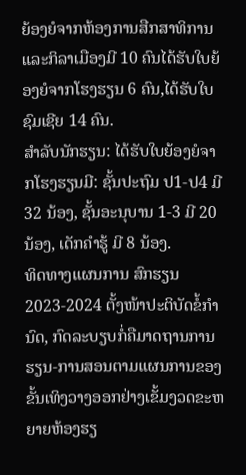ຍ້ອງຍໍຈາກຫ້ອງການສືກສາທິການ ແລະກິລາເມືອງມີ 10 ຄົນໄດ້ຮັບໃບຍ້ອງຍໍຈາກໂຮງຮຽນ 6 ຄົນ,ໄດ້ຮັບໃບຊົມເຊີຍ 14 ຄົນ.
ສຳລັບນັກຮຽນ: ໄດ້ຮັບໃບຍ້ອງຍໍຈາກໂຮງຮຽນມີ: ຊັ້ນປະຖົມ ປ1-ປ4 ມີ 32 ນ້ອງ, ຊັ້ນອະນຸບານ 1-3 ມີ 20 ນ້ອງ, ເດັກຄຳຮູ້ ມີ 8 ນ້ອງ.
ທິດທາງແຜນການ ສົກຮຽນ 2023-2024 ຕັ້ງໜ້າປະຕິບັດຂໍ້ກຳນົດ, ກົດລະບຽບກໍ່ຄືມາດຖານການຮຽນ-ການສອນຕາມແຜນການຂອງຂັ້ນເທິງວາງອອກຢ່າງເຂັ້ມງວດຂະຫຍາຍຫ້ອງຮຽ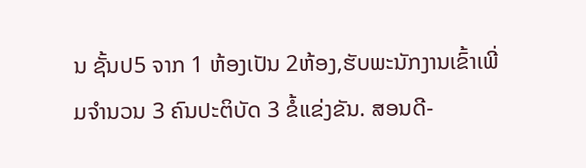ນ ຊັ້ນປ5 ຈາກ 1 ຫ້ອງເປັນ 2ຫ້ອງ,ຮັບພະນັກງານເຂົ້າເພີ່ມຈຳນວນ 3 ຄົນປະຕິບັດ 3 ຂໍ້ແຂ່ງຂັນ. ສອນດີ-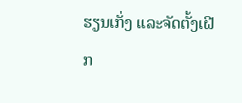ຮຽນເກັ່ງ ແລະຈັດຕັ້ງເຝີກ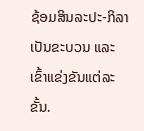ຊ້ອມສິນລະປະ-ກິລາເປັນຂະບວນ ແລະເຂົ້າແຂ່ງຂັນແຕ່ລະຂັ້ນ.